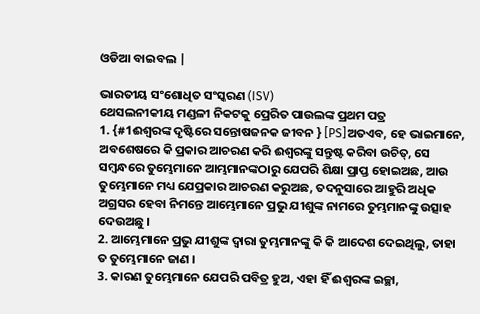ଓଡିଆ ବାଇବଲ |

ଭାରତୀୟ ସଂଶୋଧିତ ସଂସ୍କରଣ (ISV)
ଥେସଲନୀକୀୟ ମଣ୍ଡଳୀ ନିକଟକୁ ପ୍ରେରିତ ପାଉଲଙ୍କ ପ୍ରଥମ ପତ୍ର
1. {#1ଈଶ୍ୱରଙ୍କ ଦୃଷ୍ଟିରେ ସନ୍ତୋଷଜନକ ଜୀବନ } [PS]ଅତଏବ, ହେ ଭାଇମାନେ, ଅବଶେଷରେ କି ପ୍ରକାର ଆଚରଣ କରି ଈଶ୍ୱରଙ୍କୁ ସନ୍ତୁଷ୍ଟ କରିବା ଉଚିତ୍, ସେ ସମ୍ବନ୍ଧରେ ତୁମ୍ଭେମାନେ ଆମ୍ଭମାନଙ୍କଠାରୁ ଯେପରି ଶିକ୍ଷା ପ୍ରାପ୍ତ ହୋଇଅଛ, ଆଉ ତୁମ୍ଭେମାନେ ମଧ୍ୟ ଯେପ୍ରକାର ଆଚରଣ କରୁଅଛ, ତଦନୁସାରେ ଆହୁରି ଅଧିକ ଅଗ୍ରସର ହେବା ନିମନ୍ତେ ଆମ୍ଭେମାନେ ପ୍ରଭୁ ଯୀଶୁଙ୍କ ନାମରେ ତୁମ୍ଭମାନଙ୍କୁ ଉତ୍ସାହ ଦେଉଅଛୁ ।
2. ଆମ୍ଭେମାନେ ପ୍ରଭୁ ଯୀଶୁଙ୍କ ଦ୍ୱାରା ତୁମ୍ଭମାନଙ୍କୁ କି କି ଆଦେଶ ଦେଇଥିଲୁ, ତାହା ତ ତୁମ୍ଭେମାନେ ଜାଣ ।
3. କାରଣ ତୁମ୍ଭେମାନେ ଯେପରି ପବିତ୍ର ହୁଅ, ଏହା ହିଁ ଈଶ୍ୱରଙ୍କ ଇଚ୍ଛା,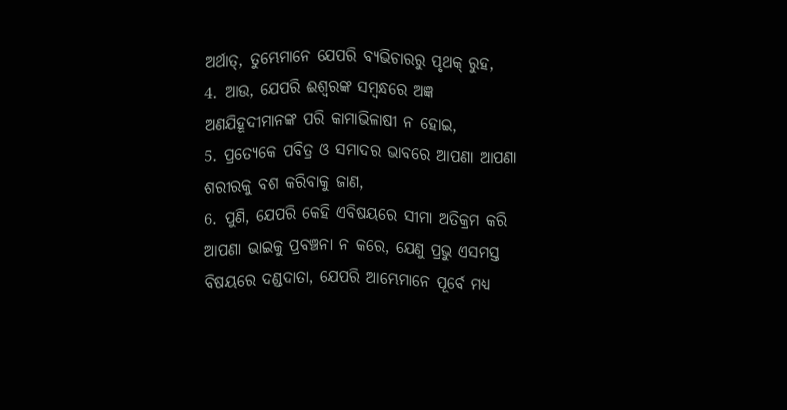ଅର୍ଥାତ୍, ତୁମ୍ଭେମାନେ ଯେପରି ବ୍ୟଭିଚାରରୁ ପୃଥକ୍ ରୁହ,
4. ଆଉ, ଯେପରି ଈଶ୍ୱରଙ୍କ ସମ୍ବନ୍ଧରେ ଅଜ୍ଞ ଅଣଯିହୂଦୀମାନଙ୍କ ପରି କାମାଭିଳାଷୀ ନ ହୋଇ,
5. ପ୍ରତ୍ୟେକେ ପବିତ୍ର ଓ ସମାଦର ଭାବରେ ଆପଣା ଆପଣା ଶରୀରକୁ ବଶ କରିବାକୁ ଜାଣ,
6. ପୁଣି, ଯେପରି କେହି ଏବିଷୟରେ ସୀମା ଅତିକ୍ରମ କରି ଆପଣା ଭାଇକୁ ପ୍ରବଞ୍ଚନା ନ କରେ, ଯେଣୁ ପ୍ରଭୁ ଏସମସ୍ତ ବିଷୟରେ ଦଣ୍ଡଦାତା, ଯେପରି ଆମ୍ଭେମାନେ ପୂର୍ବେ ମଧ୍ୟ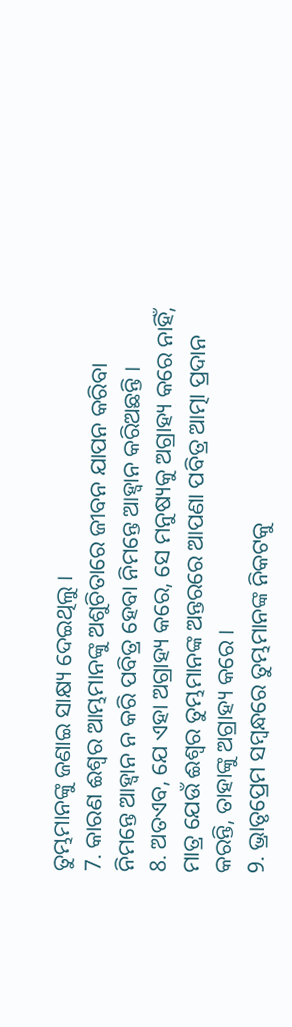ତୁମ୍ଭମାନଙ୍କୁ ଜଣାଇ ସାକ୍ଷ୍ୟ ଦେଇଥିଲୁ ।
7. କାରଣ ଈଶ୍ୱର ଆମ୍ଭମାନଙ୍କୁ ଅଶୁଚିତାରେ ଜୀବନ ଯାପନ କରିବା ନିମନ୍ତେ ଆହ୍ୱାନ ନ କରି ପବିତ୍ର ହେବା ନିମନ୍ତେ ଆହ୍ୱାନ କରିଅଛନ୍ତି ।
8. ଅତଏବ, ଯେ ଏହା ଅଗ୍ରାହ୍ୟ କରେ, ସେ ମନୁଷ୍ୟକୁ ଅଗ୍ରାହ୍ୟ କରେ ନାହିଁ, ମାତ୍ର ଯେଉଁ ଈଶ୍ୱର ତୁମ୍ଭମାନଙ୍କ ଅନ୍ତରରେ ଆପଣା ପବିତ୍ର ଆତ୍ମା ପ୍ରଦାନ କରନ୍ତି, ତାହାଙ୍କୁ ଅଗ୍ରାହ୍ୟ କରେ ।
9. ଭ୍ରାତୃପ୍ରେମ ସମ୍ବନ୍ଧରେ ତୁମ୍ଭମାନଙ୍କ ନିକଟକୁ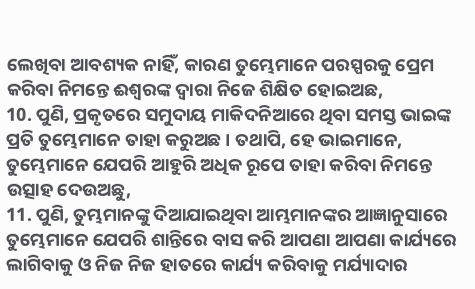ଲେଖିବା ଆବଶ୍ୟକ ନାହିଁ, କାରଣ ତୁମ୍ଭେମାନେ ପରସ୍ପରକୁ ପ୍ରେମ କରିବା ନିମନ୍ତେ ଈଶ୍ୱରଙ୍କ ଦ୍ୱାରା ନିଜେ ଶିକ୍ଷିତ ହୋଇଅଛ,
10. ପୁଣି, ପ୍ରକୃତରେ ସମୁଦାୟ ମାକିଦନିଆରେ ଥିବା ସମସ୍ତ ଭାଇଙ୍କ ପ୍ରତି ତୁମ୍ଭେମାନେ ତାହା କରୁଅଛ । ତଥାପି, ହେ ଭାଇମାନେ, ତୁମ୍ଭେମାନେ ଯେପରି ଆହୁରି ଅଧିକ ରୂପେ ତାହା କରିବା ନିମନ୍ତେ ଉତ୍ସାହ ଦେଉଅଛୁ,
11. ପୁଣି, ତୁମ୍ଭମାନଙ୍କୁ ଦିଆଯାଇଥିବା ଆମ୍ଭମାନଙ୍କର ଆଜ୍ଞାନୁସାରେ ତୁମ୍ଭେମାନେ ଯେପରି ଶାନ୍ତିରେ ବାସ କରି ଆପଣା ଆପଣା କାର୍ଯ୍ୟରେ ଲାଗିବାକୁ ଓ ନିଜ ନିଜ ହାତରେ କାର୍ଯ୍ୟ କରିବାକୁ ମର୍ଯ୍ୟାଦାର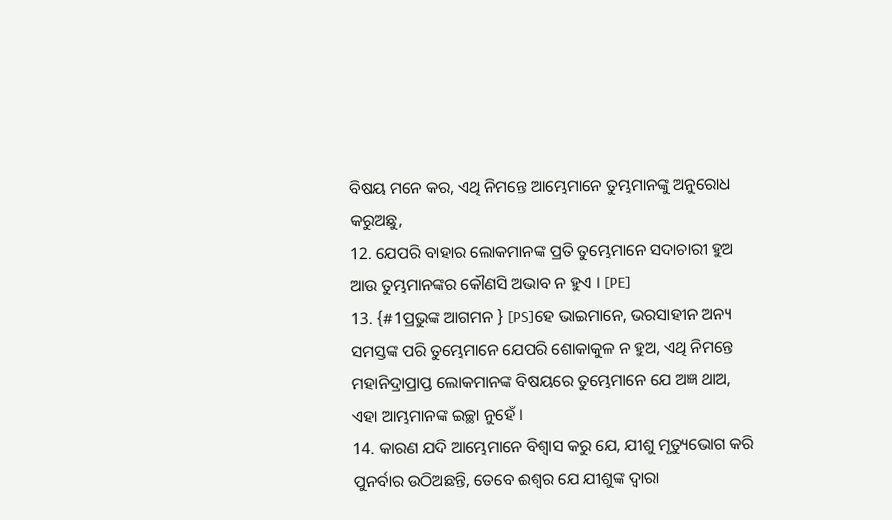ବିଷୟ ମନେ କର, ଏଥି ନିମନ୍ତେ ଆମ୍ଭେମାନେ ତୁମ୍ଭମାନଙ୍କୁ ଅନୁରୋଧ କରୁଅଛୁ,
12. ଯେପରି ବାହାର ଲୋକମାନଙ୍କ ପ୍ରତି ତୁମ୍ଭେମାନେ ସଦାଚାରୀ ହୁଅ ଆଉ ତୁମ୍ଭମାନଙ୍କର କୌଣସି ଅଭାବ ନ ହୁଏ । [PE]
13. {#1ପ୍ରଭୁଙ୍କ ଆଗମନ } [PS]ହେ ଭାଇମାନେ, ଭରସାହୀନ ଅନ୍ୟ ସମସ୍ତଙ୍କ ପରି ତୁମ୍ଭେମାନେ ଯେପରି ଶୋକାକୁଳ ନ ହୁଅ, ଏଥି ନିମନ୍ତେ ମହାନିଦ୍ରାପ୍ରାପ୍ତ ଲୋକମାନଙ୍କ ବିଷୟରେ ତୁମ୍ଭେମାନେ ଯେ ଅଜ୍ଞ ଥାଅ, ଏହା ଆମ୍ଭମାନଙ୍କ ଇଚ୍ଛା ନୁହେଁ ।
14. କାରଣ ଯଦି ଆମ୍ଭେମାନେ ବିଶ୍ୱାସ କରୁ ଯେ, ଯୀଶୁ ମୃତ୍ୟୁଭୋଗ କରି ପୁନର୍ବାର ଉଠିଅଛନ୍ତି, ତେବେ ଈଶ୍ୱର ଯେ ଯୀଶୁଙ୍କ ଦ୍ୱାରା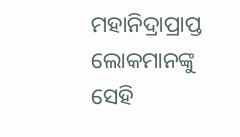ମହାନିଦ୍ରାପ୍ରାପ୍ତ ଲୋକମାନଙ୍କୁ ସେହି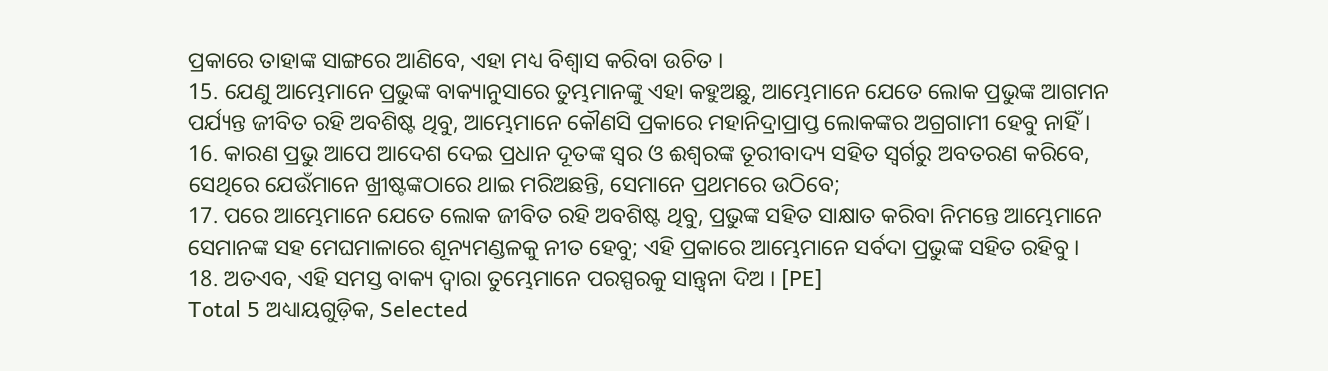ପ୍ରକାରେ ତାହାଙ୍କ ସାଙ୍ଗରେ ଆଣିବେ, ଏହା ମଧ୍ୟ ବିଶ୍ୱାସ କରିବା ଉଚିତ ।
15. ଯେଣୁ ଆମ୍ଭେମାନେ ପ୍ରଭୁଙ୍କ ବାକ୍ୟାନୁସାରେ ତୁମ୍ଭମାନଙ୍କୁ ଏହା କହୁଅଛୁ, ଆମ୍ଭେମାନେ ଯେତେ ଲୋକ ପ୍ରଭୁଙ୍କ ଆଗମନ ପର୍ଯ୍ୟନ୍ତ ଜୀବିତ ରହି ଅବଶିଷ୍ଟ ଥିବୁ, ଆମ୍ଭେମାନେ କୌଣସି ପ୍ରକାରେ ମହାନିଦ୍ରାପ୍ରାପ୍ତ ଲୋକଙ୍କର ଅଗ୍ରଗାମୀ ହେବୁ ନାହିଁ ।
16. କାରଣ ପ୍ରଭୁ ଆପେ ଆଦେଶ ଦେଇ ପ୍ରଧାନ ଦୂତଙ୍କ ସ୍ୱର ଓ ଈଶ୍ୱରଙ୍କ ତୂରୀବାଦ୍ୟ ସହିତ ସ୍ୱର୍ଗରୁ ଅବତରଣ କରିବେ, ସେଥିରେ ଯେଉଁମାନେ ଖ୍ରୀଷ୍ଟଙ୍କଠାରେ ଥାଇ ମରିଅଛନ୍ତି, ସେମାନେ ପ୍ରଥମରେ ଉଠିବେ;
17. ପରେ ଆମ୍ଭେମାନେ ଯେତେ ଲୋକ ଜୀବିତ ରହି ଅବଶିଷ୍ଟ ଥିବୁ, ପ୍ରଭୁଙ୍କ ସହିତ ସାକ୍ଷାତ କରିବା ନିମନ୍ତେ ଆମ୍ଭେମାନେ ସେମାନଙ୍କ ସହ ମେଘମାଳାରେ ଶୂନ୍ୟମଣ୍ଡଳକୁ ନୀତ ହେବୁ; ଏହି ପ୍ରକାରେ ଆମ୍ଭେମାନେ ସର୍ବଦା ପ୍ରଭୁଙ୍କ ସହିତ ରହିବୁ ।
18. ଅତଏବ, ଏହି ସମସ୍ତ ବାକ୍ୟ ଦ୍ୱାରା ତୁମ୍ଭେମାନେ ପରସ୍ପରକୁ ସାନ୍ତ୍ୱନା ଦିଅ । [PE]
Total 5 ଅଧ୍ୟାୟଗୁଡ଼ିକ, Selected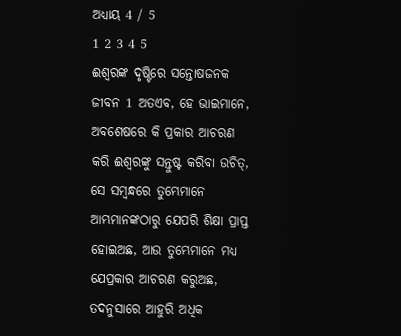ଅଧ୍ୟାୟ 4 / 5
1 2 3 4 5
ଈଶ୍ୱରଙ୍କ ଦୃଷ୍ଟିରେ ସନ୍ତୋଷଜନକ ଜୀବନ 1 ଅତଏବ, ହେ ଭାଇମାନେ, ଅବଶେଷରେ କି ପ୍ରକାର ଆଚରଣ କରି ଈଶ୍ୱରଙ୍କୁ ସନ୍ତୁଷ୍ଟ କରିବା ଉଚିତ୍, ସେ ସମ୍ବନ୍ଧରେ ତୁମ୍ଭେମାନେ ଆମ୍ଭମାନଙ୍କଠାରୁ ଯେପରି ଶିକ୍ଷା ପ୍ରାପ୍ତ ହୋଇଅଛ, ଆଉ ତୁମ୍ଭେମାନେ ମଧ୍ୟ ଯେପ୍ରକାର ଆଚରଣ କରୁଅଛ, ତଦନୁସାରେ ଆହୁରି ଅଧିକ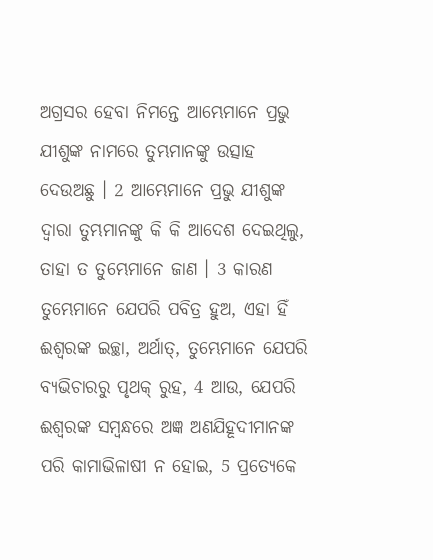ଅଗ୍ରସର ହେବା ନିମନ୍ତେ ଆମ୍ଭେମାନେ ପ୍ରଭୁ ଯୀଶୁଙ୍କ ନାମରେ ତୁମ୍ଭମାନଙ୍କୁ ଉତ୍ସାହ ଦେଉଅଛୁ । 2 ଆମ୍ଭେମାନେ ପ୍ରଭୁ ଯୀଶୁଙ୍କ ଦ୍ୱାରା ତୁମ୍ଭମାନଙ୍କୁ କି କି ଆଦେଶ ଦେଇଥିଲୁ, ତାହା ତ ତୁମ୍ଭେମାନେ ଜାଣ । 3 କାରଣ ତୁମ୍ଭେମାନେ ଯେପରି ପବିତ୍ର ହୁଅ, ଏହା ହିଁ ଈଶ୍ୱରଙ୍କ ଇଚ୍ଛା, ଅର୍ଥାତ୍, ତୁମ୍ଭେମାନେ ଯେପରି ବ୍ୟଭିଚାରରୁ ପୃଥକ୍ ରୁହ, 4 ଆଉ, ଯେପରି ଈଶ୍ୱରଙ୍କ ସମ୍ବନ୍ଧରେ ଅଜ୍ଞ ଅଣଯିହୂଦୀମାନଙ୍କ ପରି କାମାଭିଳାଷୀ ନ ହୋଇ, 5 ପ୍ରତ୍ୟେକେ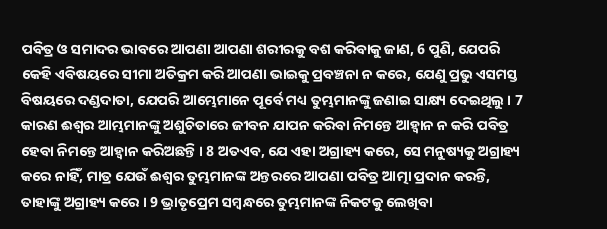ପବିତ୍ର ଓ ସମାଦର ଭାବରେ ଆପଣା ଆପଣା ଶରୀରକୁ ବଶ କରିବାକୁ ଜାଣ, 6 ପୁଣି, ଯେପରି କେହି ଏବିଷୟରେ ସୀମା ଅତିକ୍ରମ କରି ଆପଣା ଭାଇକୁ ପ୍ରବଞ୍ଚନା ନ କରେ, ଯେଣୁ ପ୍ରଭୁ ଏସମସ୍ତ ବିଷୟରେ ଦଣ୍ଡଦାତା, ଯେପରି ଆମ୍ଭେମାନେ ପୂର୍ବେ ମଧ୍ୟ ତୁମ୍ଭମାନଙ୍କୁ ଜଣାଇ ସାକ୍ଷ୍ୟ ଦେଇଥିଲୁ । 7 କାରଣ ଈଶ୍ୱର ଆମ୍ଭମାନଙ୍କୁ ଅଶୁଚିତାରେ ଜୀବନ ଯାପନ କରିବା ନିମନ୍ତେ ଆହ୍ୱାନ ନ କରି ପବିତ୍ର ହେବା ନିମନ୍ତେ ଆହ୍ୱାନ କରିଅଛନ୍ତି । 8 ଅତଏବ, ଯେ ଏହା ଅଗ୍ରାହ୍ୟ କରେ, ସେ ମନୁଷ୍ୟକୁ ଅଗ୍ରାହ୍ୟ କରେ ନାହିଁ, ମାତ୍ର ଯେଉଁ ଈଶ୍ୱର ତୁମ୍ଭମାନଙ୍କ ଅନ୍ତରରେ ଆପଣା ପବିତ୍ର ଆତ୍ମା ପ୍ରଦାନ କରନ୍ତି, ତାହାଙ୍କୁ ଅଗ୍ରାହ୍ୟ କରେ । 9 ଭ୍ରାତୃପ୍ରେମ ସମ୍ବନ୍ଧରେ ତୁମ୍ଭମାନଙ୍କ ନିକଟକୁ ଲେଖିବା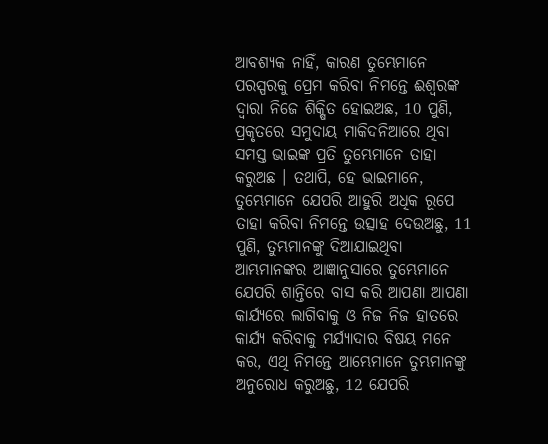ଆବଶ୍ୟକ ନାହିଁ, କାରଣ ତୁମ୍ଭେମାନେ ପରସ୍ପରକୁ ପ୍ରେମ କରିବା ନିମନ୍ତେ ଈଶ୍ୱରଙ୍କ ଦ୍ୱାରା ନିଜେ ଶିକ୍ଷିତ ହୋଇଅଛ, 10 ପୁଣି, ପ୍ରକୃତରେ ସମୁଦାୟ ମାକିଦନିଆରେ ଥିବା ସମସ୍ତ ଭାଇଙ୍କ ପ୍ରତି ତୁମ୍ଭେମାନେ ତାହା କରୁଅଛ । ତଥାପି, ହେ ଭାଇମାନେ, ତୁମ୍ଭେମାନେ ଯେପରି ଆହୁରି ଅଧିକ ରୂପେ ତାହା କରିବା ନିମନ୍ତେ ଉତ୍ସାହ ଦେଉଅଛୁ, 11 ପୁଣି, ତୁମ୍ଭମାନଙ୍କୁ ଦିଆଯାଇଥିବା ଆମ୍ଭମାନଙ୍କର ଆଜ୍ଞାନୁସାରେ ତୁମ୍ଭେମାନେ ଯେପରି ଶାନ୍ତିରେ ବାସ କରି ଆପଣା ଆପଣା କାର୍ଯ୍ୟରେ ଲାଗିବାକୁ ଓ ନିଜ ନିଜ ହାତରେ କାର୍ଯ୍ୟ କରିବାକୁ ମର୍ଯ୍ୟାଦାର ବିଷୟ ମନେ କର, ଏଥି ନିମନ୍ତେ ଆମ୍ଭେମାନେ ତୁମ୍ଭମାନଙ୍କୁ ଅନୁରୋଧ କରୁଅଛୁ, 12 ଯେପରି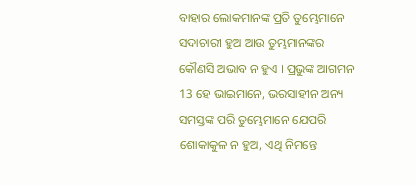ବାହାର ଲୋକମାନଙ୍କ ପ୍ରତି ତୁମ୍ଭେମାନେ ସଦାଚାରୀ ହୁଅ ଆଉ ତୁମ୍ଭମାନଙ୍କର କୌଣସି ଅଭାବ ନ ହୁଏ । ପ୍ରଭୁଙ୍କ ଆଗମନ 13 ହେ ଭାଇମାନେ, ଭରସାହୀନ ଅନ୍ୟ ସମସ୍ତଙ୍କ ପରି ତୁମ୍ଭେମାନେ ଯେପରି ଶୋକାକୁଳ ନ ହୁଅ, ଏଥି ନିମନ୍ତେ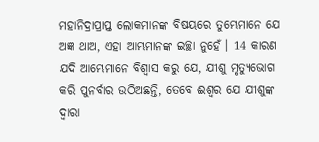ମହାନିଦ୍ରାପ୍ରାପ୍ତ ଲୋକମାନଙ୍କ ବିଷୟରେ ତୁମ୍ଭେମାନେ ଯେ ଅଜ୍ଞ ଥାଅ, ଏହା ଆମ୍ଭମାନଙ୍କ ଇଚ୍ଛା ନୁହେଁ । 14 କାରଣ ଯଦି ଆମ୍ଭେମାନେ ବିଶ୍ୱାସ କରୁ ଯେ, ଯୀଶୁ ମୃତ୍ୟୁଭୋଗ କରି ପୁନର୍ବାର ଉଠିଅଛନ୍ତି, ତେବେ ଈଶ୍ୱର ଯେ ଯୀଶୁଙ୍କ ଦ୍ୱାରା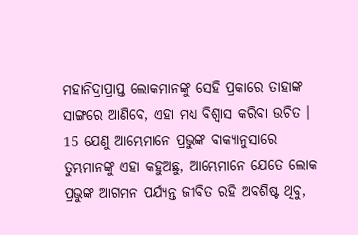ମହାନିଦ୍ରାପ୍ରାପ୍ତ ଲୋକମାନଙ୍କୁ ସେହି ପ୍ରକାରେ ତାହାଙ୍କ ସାଙ୍ଗରେ ଆଣିବେ, ଏହା ମଧ୍ୟ ବିଶ୍ୱାସ କରିବା ଉଚିତ । 15 ଯେଣୁ ଆମ୍ଭେମାନେ ପ୍ରଭୁଙ୍କ ବାକ୍ୟାନୁସାରେ ତୁମ୍ଭମାନଙ୍କୁ ଏହା କହୁଅଛୁ, ଆମ୍ଭେମାନେ ଯେତେ ଲୋକ ପ୍ରଭୁଙ୍କ ଆଗମନ ପର୍ଯ୍ୟନ୍ତ ଜୀବିତ ରହି ଅବଶିଷ୍ଟ ଥିବୁ,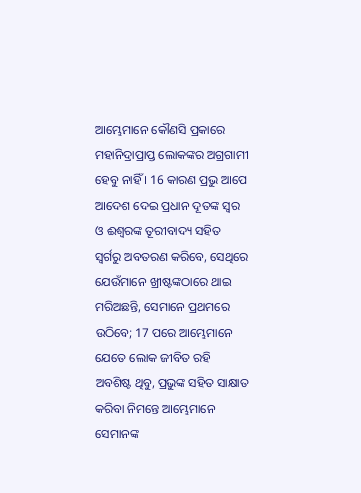ଆମ୍ଭେମାନେ କୌଣସି ପ୍ରକାରେ ମହାନିଦ୍ରାପ୍ରାପ୍ତ ଲୋକଙ୍କର ଅଗ୍ରଗାମୀ ହେବୁ ନାହିଁ । 16 କାରଣ ପ୍ରଭୁ ଆପେ ଆଦେଶ ଦେଇ ପ୍ରଧାନ ଦୂତଙ୍କ ସ୍ୱର ଓ ଈଶ୍ୱରଙ୍କ ତୂରୀବାଦ୍ୟ ସହିତ ସ୍ୱର୍ଗରୁ ଅବତରଣ କରିବେ, ସେଥିରେ ଯେଉଁମାନେ ଖ୍ରୀଷ୍ଟଙ୍କଠାରେ ଥାଇ ମରିଅଛନ୍ତି, ସେମାନେ ପ୍ରଥମରେ ଉଠିବେ; 17 ପରେ ଆମ୍ଭେମାନେ ଯେତେ ଲୋକ ଜୀବିତ ରହି ଅବଶିଷ୍ଟ ଥିବୁ, ପ୍ରଭୁଙ୍କ ସହିତ ସାକ୍ଷାତ କରିବା ନିମନ୍ତେ ଆମ୍ଭେମାନେ ସେମାନଙ୍କ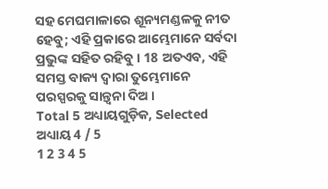ସହ ମେଘମାଳାରେ ଶୂନ୍ୟମଣ୍ଡଳକୁ ନୀତ ହେବୁ; ଏହି ପ୍ରକାରେ ଆମ୍ଭେମାନେ ସର୍ବଦା ପ୍ରଭୁଙ୍କ ସହିତ ରହିବୁ । 18 ଅତଏବ, ଏହି ସମସ୍ତ ବାକ୍ୟ ଦ୍ୱାରା ତୁମ୍ଭେମାନେ ପରସ୍ପରକୁ ସାନ୍ତ୍ୱନା ଦିଅ ।
Total 5 ଅଧ୍ୟାୟଗୁଡ଼ିକ, Selected ଅଧ୍ୟାୟ 4 / 5
1 2 3 4 5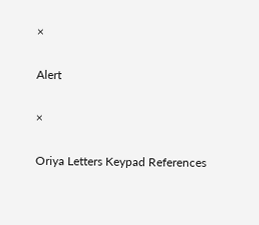×

Alert

×

Oriya Letters Keypad References